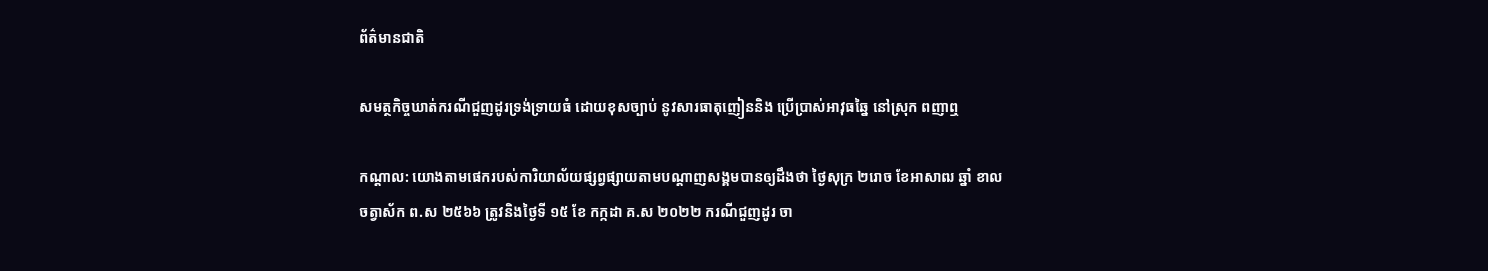ព័ត៌មានជាតិ

សមត្ថកិច្ចឃាត់ករណីជួញដូរទ្រង់ទ្រាយធំ ដោយខុសច្បាប់ នូវសារធាតុញៀននិង ប្រើប្រាស់អាវុធឆ្នៃ នៅស្រុក ពញាឮ

កណ្តាល: យោងតាមផេករបស់ការិយាល័យផ្សព្វផ្សាយតាមបណ្តាញសង្គមបានឲ្យដឹងថា ថ្ងៃសុក្រ ២រោច ខែអាសាឍ ឆ្នាំ ខាល ចត្វាស័ក ព.ស ២៥៦៦ ត្រូវនិងថ្ងៃទី ១៥ ខែ កក្កដា គ.ស ២០២២ ករណីជួញដូរ ចា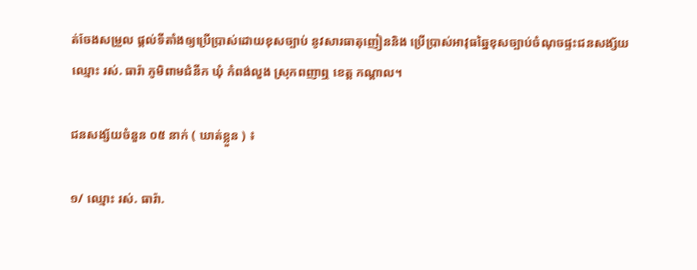ត់ចែងសម្រួល ផ្តល់ទីតាំងឲ្យប្រើប្រាស់ដោយខុសច្បាប់ នូវសារធាតុញៀននិង ប្រើប្រាស់អាវុធឆ្នៃខុសច្បាប់ចំណុចផ្ទះជនសង្ស័យឈ្មោះ រស់. ធារ៉ា ភូមិពាមជំនីក ឃុំ កំពង់លួង ស្រុកពញាឮ ខេត្ត កណ្តាល។

ជនសង្ស័យចំនួន ០៥ នាក់ ( ឃាត់ខ្លួន ) ៖

១/ ឈ្មោះ រស់. ធារ៉ា.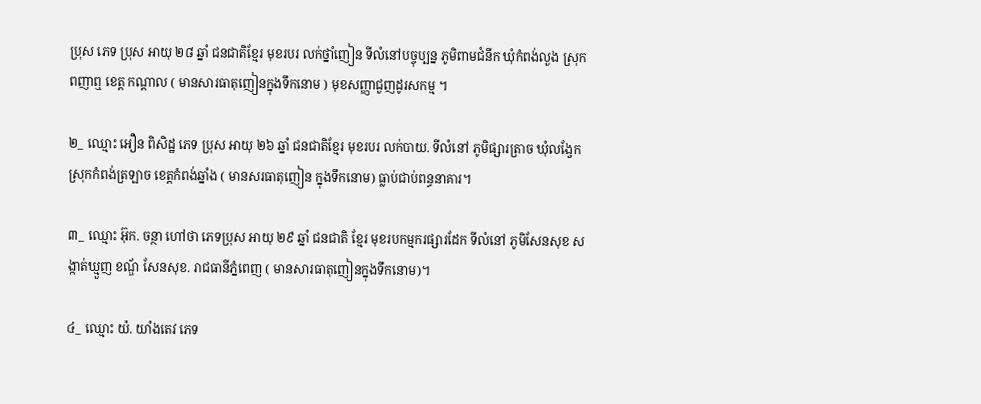ប្រុស ភេទ ប្រុស អាយុ ២៨ ឆ្នាំ ជនជាតិខ្មែរ មុខរបរ លក់ថ្នាំញៀន ទីលំនៅបច្ចុប្បន្ន ភូមិពាមជំនីក ឃុំកំពង់លួង ស្រុកពញាឮ ខេត្ត កណ្តាល ( មានសារធាតុញៀនក្នុងទឹកនោម ) មុខសញ្ញាជួញដូរសកម្ម ។

២_ ឈ្មោះ អឿន ពិសិដ្ឋ ភេទ ប្រុស អាយុ ២៦ ឆ្នាំ ជនជាតិខ្មែរ មុខរបរ លក់បាយ. ទីលំនៅ ភូមិផ្សារត្រាច ឃុំលង្វែក ស្រុកកំពង់ត្រឡាច ខេត្តកំពង់ឆ្នាំង ( មានសរធាតុញៀន ក្នុងទឹកនោម) ធ្លាប់ជាប់ពន្ធនាគារ។

៣_ ឈ្មោះ អ៊ុក. ចន្ថា ហៅថា ភេទប្រុស អាយុ ២៩ ឆ្នាំ ជនជាតិ ខ្មែរ មុខរបកម្មករផ្សារដែក ទីលំនៅ ភូមិសែនសុខ សង្កាត់ឃ្មួញ ខណ្ឌ័ សែនសុខ. រាជធានីភ្នំពេញ ( មានសារធាតុញៀនក្នុងទឹកនោម)។

៤_ ឈ្មោះ យ៉. យាំងតេវ ភេទ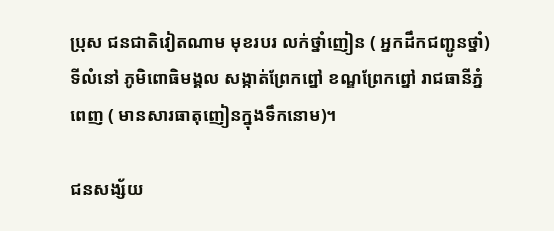ប្រុស ជនជាតិវៀតណាម មុខរបរ លក់ថ្នាំញៀន ( អ្នកដឹកជញ្ជូនថ្នាំ) ទីលំនៅ ភូមិពោធិមង្គល សង្កាត់ព្រែកព្នៅ ខណ្ឌព្រែកព្នៅ រាជធានីភ្នំពេញ ( មានសារធាតុញៀនក្នុងទឹកនោម)។

ជនសង្ស័យ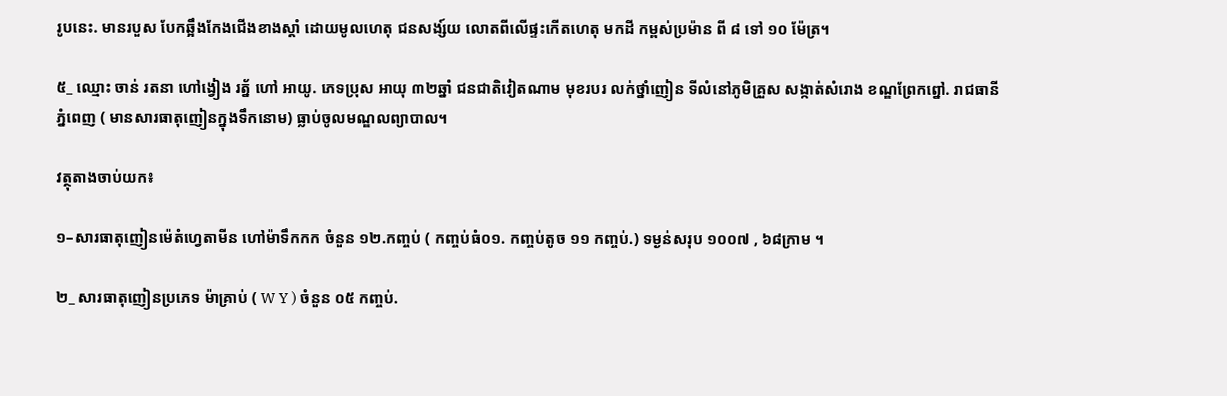រូបនេះ. មានរបួស បែកឆ្អឹងកែងជើងខាងស្តាំ ដោយមូលហេតុ ជនសង្ស៍យ លោតពីលើផ្ទះកើតហេតុ មកដី កម្ពស់ប្រម៉ាន ពី ៨ ទៅ ១០ ម៉ែត្រ។

៥_ ឈ្មោះ ចាន់ រតនា ហៅង្វៀង រត្ន័ ហៅ អាយូ. ភេទប្រុស អាយុ ៣២ឆ្នាំ ជនជាតិវៀតណាម មុខរបរ លក់ថ្នាំញៀន ទីលំនៅភូមិគ្រួស សង្កាត់សំរោង ខណ្ឌព្រែកព្នៅ. រាជធានីភ្នំពេញ ( មានសារធាតុញៀនក្នុងទឹកនោម) ធ្លាប់ចូលមណ្ឌលព្យាបាល។

វត្ថុតាងចាប់យក៖

១–សារធាតុញៀនម៉េតំហ្វេតាមីន ហៅម៉ាទឹកកក ចំនួន ១២.កញ្ចប់ ( កញ្ចប់ធំ០១. កញ្ចប់តូច ១១ កញ្ចប់.) ទម្ងន់សរុប ១០០៧ , ៦៨ក្រាម ។

២_ សារធាតុញៀនប្រភេទ ម៉ាគ្រាប់ ( W Y ) ចំនួន ០៥ កញ្ចប់.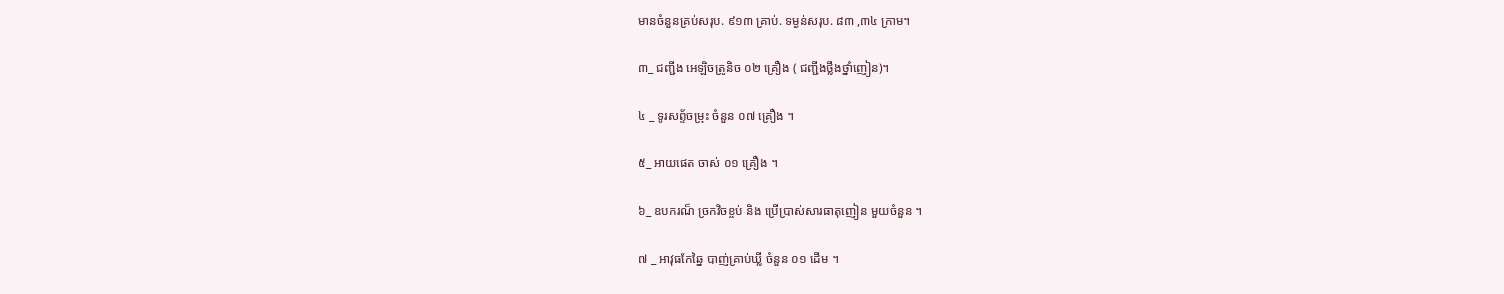មានចំនួនគ្រប់សរុប. ៩១៣ គ្រាប់. ទម្ងន់សរុប. ៨៣ ,៣៤ ក្រាម។

៣_ ជញ្ជីង អេឡិចត្រូនិច ០២ គ្រឿង ( ជញ្ជីងថ្លឹងថ្នាំញៀន)។

៤ _ ទូរសព្ទ័ចម្រុះ ចំនួន ០៧ គ្រឿង ។

៥_ អាយផេត ចាស់ ០១ គ្រឿង ។

៦_ ឧបករណ៏ ច្រកវិចខ្ចប់ និង ប្រើប្រាស់សារធាតុញៀន មួយចំនួន ។

៧ _ អាវុធកែឆ្នៃ បាញ់គ្រាប់ឃ្លី ចំនួន ០១ ដើម ។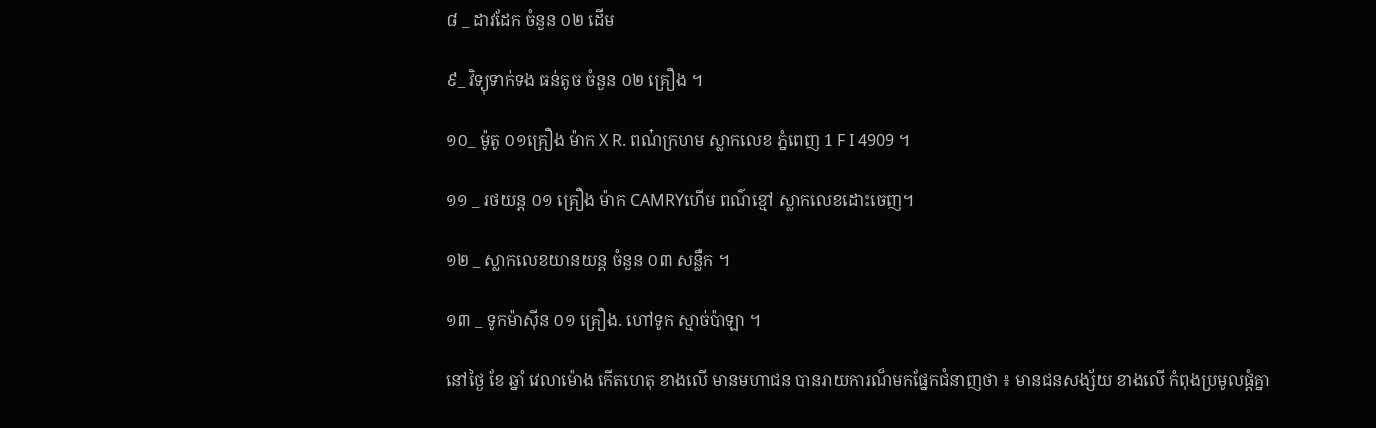៨ _ ដាវដែក ចំនួន ០២ ដើម

៩_ វិទ្យុទាក់ទង ធន់តូច ចំនួន ០២ គ្រឿង ។

១០_ ម៉ូតូ ០១គ្រឿង ម៉ាក X R. ពណ៎ក្រហម ស្លាកលេខ ភ្នំពេញ 1 F I 4909 ។

១១ _ រថយន្ត ០១ គ្រឿង ម៉ាក CAMRYហើម ពណ៌ខ្មៅ ស្លាកលេខដោះចេញ។

១២ _ ស្លាកលេខយានយន្ត ចំនួន ០៣ សន្លឺក ។

១៣ _ ទូកម៉ាស៊ីន ០១ គ្រឿង. ហៅទូក ស្មាច់ប៉ាឡា ។

នៅថ្ងៃ ខែ ឆ្នាំ វេលាម៉ោង កើតហេតុ ខាងលើ មានមហាជន បានរាយការណ៏មកផ្នែកជំនាញថា ៖ មានជនសង្ស័យ ខាងលើ កំពុងប្រមូលផ្តំគ្នា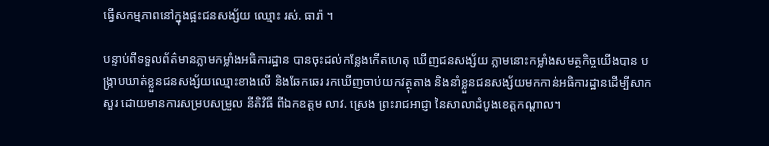ធ្វើសកម្មភាពនៅក្នុងផ្អះជនសង្ស័យ ឈ្មោះ រស់. ធារ៉ា ។

បន្ទាប់ពីទទួលព័ត៌មានភ្លាមកម្លាំងអធិការដ្ឋាន បានចុះដល់កន្លែងកើតហេតុ ឃើញជនសង្ស័យ ភ្លាមនោះកម្លាំងសមត្ថកិច្ចយើងបាន បង្ក្រាបឃាត់ខ្លួនជនសង្ស័យឈ្មោះខាងលើ និងឆែកឆេរ រកឃើញចាប់យកវត្ថុតាង និងនាំខ្លួនជនសង្ស័យមកកាន់អធិការដ្ឋានដើម្បីសាកសួរ ដោយមានការសម្របសម្រួល នីតិវិធី ពីឯកឧត្តម លាវ. ស្រេង ព្រះរាជអាជ្ញា នៃសាលាដំបូងខេត្តកណ្តាល។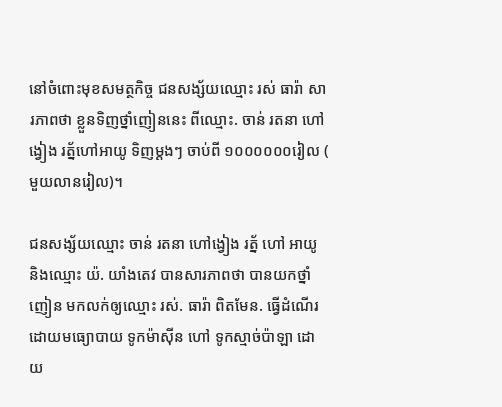នៅចំពោះមុខសមត្ថកិច្ច ជនសង្ស័យឈ្មោះ រស់ ធារ៉ា សារភាពថា ខ្លួនទិញថ្នាំញៀននេះ ពីឈ្មោះ. ចាន់ រតនា ហៅ ង្វៀង រត្ន័ហៅអាយូ ទិញម្តងៗ ចាប់ពី ១០០០០០០រៀល ( មួយលានរៀល)។

ជនសង្ស័យឈ្មោះ ចាន់ រតនា ហៅង្វៀង រត្ន័ ហៅ អាយូ និងឈ្មោះ យ៉. យាំងតេវ បានសារភាពថា បានយកថ្នាំញៀន មកលក់ឲ្យឈ្មោះ រស់. ធារ៉ា ពិតមែន. ធ្វើដំណើរដោយមធ្យោបាយ ទូកម៉ាស៊ីន ហៅ ទូកស្មាច់ប៉ាឡា ដោយ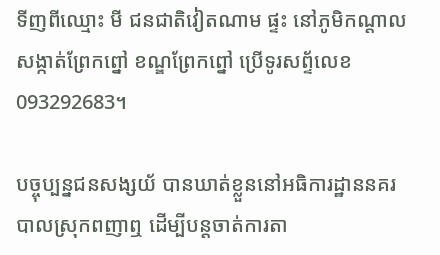ទីញពីឈ្មោះ មី ជនជាតិវៀតណាម ផ្ទះ នៅភូមិកណ្តាល សង្កាត់ព្រែកព្នៅ ខណ្ឌព្រែកព្នៅ ប្រើទូរសព្ទ័លេខ 093292683។

បច្ចុប្បន្នជនសង្សយ័ បានឃាត់ខ្លួននៅអធិការដ្ឋាននគរបាលស្រុកពញាឮ ដើម្បីបន្តចាត់ការតា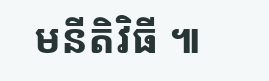មនីតិវិធី ៕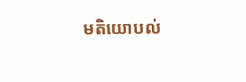មតិយោបល់